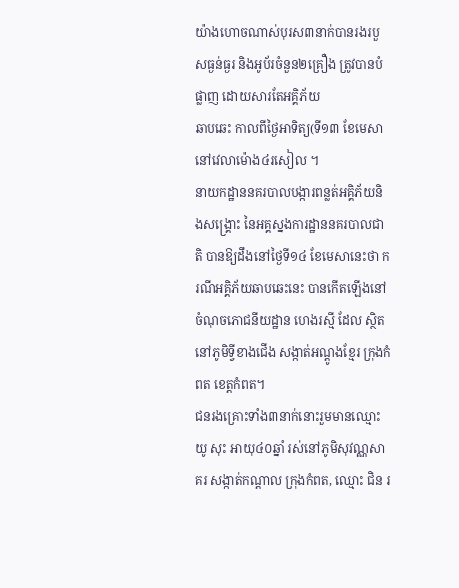យ៉ាងហោចណាស់បុរស៣នាក់បានរងរបួសធ្ងន់ធ្ងរ និងអូប័រចំនួន២គ្រឿង ត្រូវបានបំផ្លាញ ដោយសារតែអគ្គិភ័យ
ឆាបឆេះ កាលពីថ្ងៃអាទិត្យ(ទី១៣ ខែមេសា នៅវេលាម៉ោង៤រសៀល ។
នាយកដ្ឋាននគរបាលបង្ការពន្លត់អគ្គិភ័យនិងសង្គ្រោះ នៃអគ្គស្នងការដ្ឋាននគរបាលជាតិ បានឱ្យដឹងនៅថ្ងៃទី១៤ ខែមេសានេះថា ករណីអគ្គិភ័យឆាបឆេះនេះ បានកើតឡើងនៅចំណុចភោជនីយដ្ឋាន ហេងរស្មី ដែល ស្ថិតនៅភូមិទ្វីខាងជើង សង្កាត់អណ្តូងខ្មែរ ក្រុងកំពត ខេត្តកំពត។
ជនរងគ្រោះទាំង៣នាក់នោះរួមមានឈ្មោះ យូ សុះ អាយុ៤០ឆ្នាំ រស់នៅភូមិសុវណ្ណសាគរ សង្កាត់កណ្តាល ក្រុងកំពត, ឈ្មោះ ជិន រ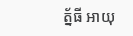ត្ន័ធី អាយុ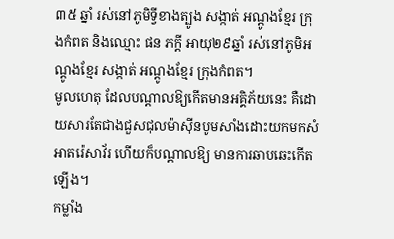៣៥ ឆ្នាំ រស់នៅភូមិទ្វីខាងត្បូង សង្កាត់ អណ្តូងខ្មែរ ក្រុងកំពត និងឈ្មោះ ផន ភក្តី អាយុ២៩ឆ្នាំ រស់នៅភូមិអណ្តូងខ្មែរ សង្កាត់ អណ្តូងខ្មែរ ក្រុងកំពត។
មូលហេតុ ដែលបណ្តាលឱ្យកើតមានអគ្គិភ័យនេះ គឺដោយសារតែជាងជួសជុលម៉ាស៊ីនបូមសាំងដោះយកមកសំអាតរ៉េសាវ័រ ហើយក៏បណ្តាលឱ្យ មានការឆាបឆេះកើតឡើង។
កម្លាំង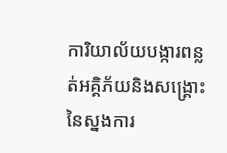ការិយាល័យបង្ការពន្លត់អគ្គិភ័យនិងសង្គ្រោះ នៃស្នងការ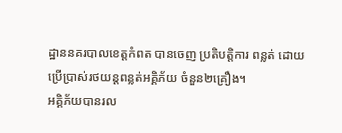ដ្ឋាននគរបាលខេត្តកំពត បានចេញ ប្រតិបត្តិការ ពន្លត់ ដោយប្រើប្រាស់រថយន្តពន្លត់អគ្គិភ័យ ចំនួន២គ្រឿង។
អគ្គិភ័យបានរល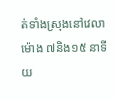ត់ទាំងស្រុងនៅវេលាម៉ោង ៧និង១៥ នាទីយ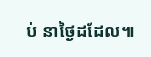ប់ នាថ្ងៃដដែល៕